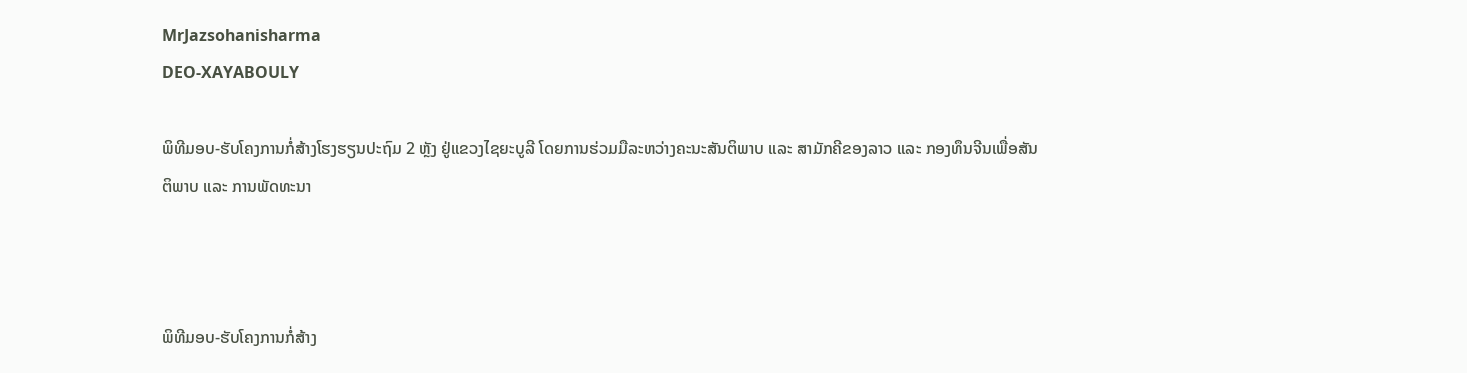MrJazsohanisharma
DEO-XAYABOULY

ພິທີມອບ-ຮັບໂຄງການກໍ່ສ້າງໂຮງຮຽນປະຖົມ 2 ຫຼັງ ຢູ່ແຂວງໄຊຍະບູລີ ໂດຍການຮ່ວມມືລະຫວ່າງຄະນະສັນຕິພາບ ແລະ ສາມັກຄີຂອງລາວ ແລະ ກອງທຶນຈີນເພື່ອສັນຕິພາບ ແລະ ການພັດທະນາ



ພິທີມອບ-ຮັບໂຄງການກໍ່ສ້າງ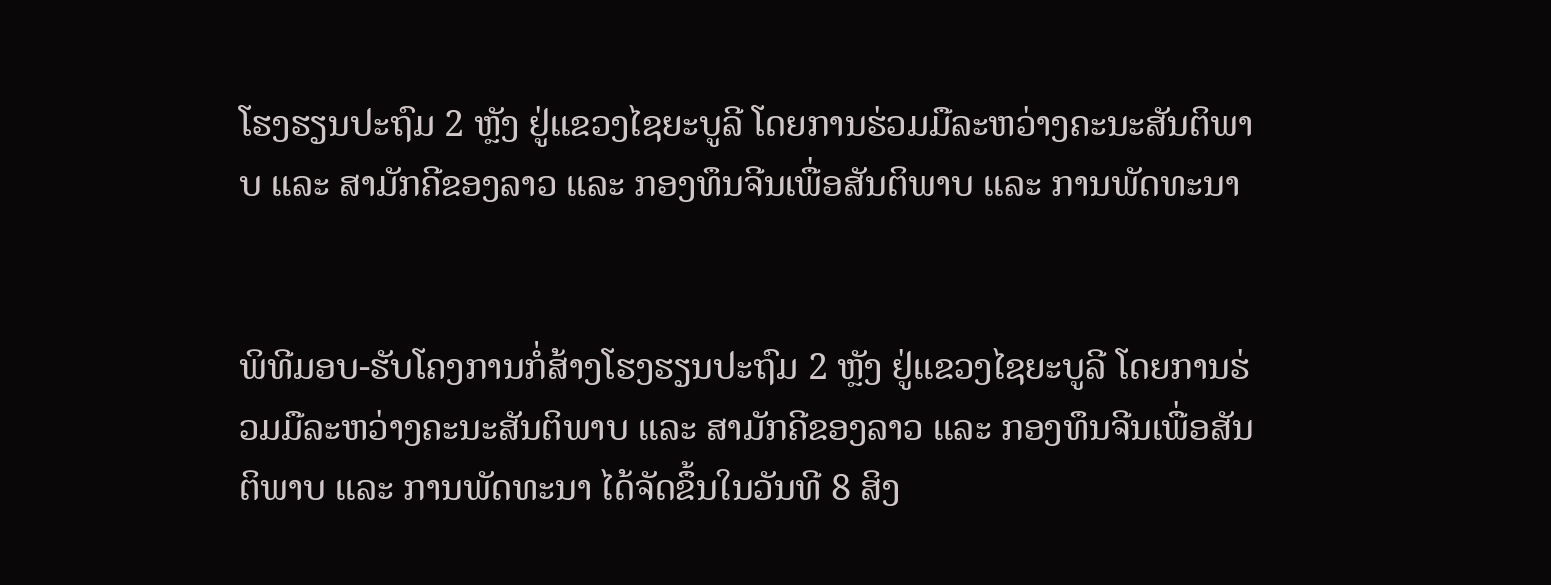ໂຮງຮຽນປະຖົມ 2 ຫຼັງ ຢູ່ແຂວງໄຊຍະບູລີ ໂດຍການຮ່ວມມືລະຫວ່າງຄະນະສັນຕິພາບ ແລະ ສາມັກຄີຂອງລາວ ແລະ ກອງທຶນຈີນເພື່ອສັນຕິພາບ ແລະ ການພັດທະນາ


ພິທີມອບ-ຮັບໂຄງການກໍ່ສ້າງໂຮງຮຽນປະຖົມ 2 ຫຼັງ ຢູ່ແຂວງໄຊຍະບູລີ ໂດຍການຮ່ວມມືລະຫວ່າງຄະນະສັນຕິພາບ ແລະ ສາມັກຄີຂອງລາວ ແລະ ກອງທຶນຈີນເພື່ອສັນຕິພາບ ແລະ ການພັດທະນາ ໄດ້ຈັດຂຶ້ນໃນວັນທີ 8 ສິງ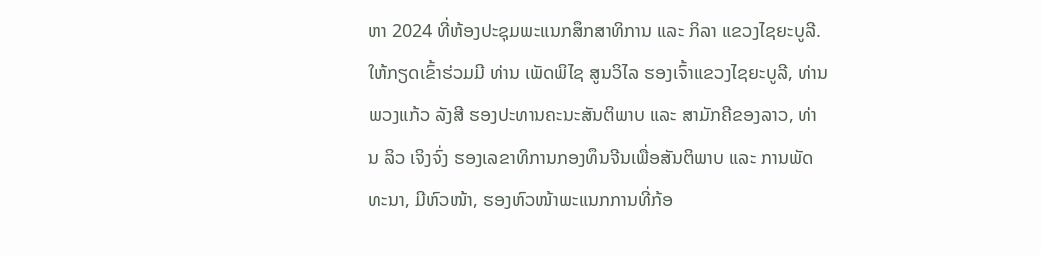ຫາ 2024 ທີ່ຫ້ອງປະຊຸມພະແນກສຶກສາທິການ ແລະ ກິລາ ແຂວງໄຊຍະບູລີ. ໃຫ້ກຽດເຂົ້າຮ່ວມມີ ທ່ານ ເພັດພິໄຊ ສູນວິໄລ ຮອງເຈົ້າແຂວງໄຊຍະບູລີ, ທ່ານ ພວງແກ້ວ ລັງສີ ຮອງປະທານຄະນະສັນຕິພາບ ແລະ ສາມັກຄີຂອງລາວ, ທ່ານ ລິວ ເຈິງຈົ່ງ ຮອງເລຂາທິການກອງທຶນຈີນເພື່ອສັນຕິພາບ ແລະ ການພັດທະນາ, ມີຫົວໜ້າ, ຮອງຫົວໜ້າພະແນກການທີ່ກ້ອ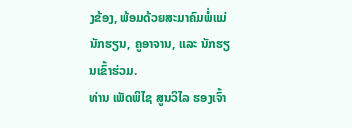ງຂ້ອງ, ພ້ອມດ້ວຍສະມາຄົມພໍ່ແມ່ນັກຮຽນ, ຄູອາຈານ, ແລະ ນັກຮຽນເຂົ້າຮ່ວມ.
ທ່ານ ເພັດພິໄຊ ສູນວິໄລ ຮອງເຈົ້າ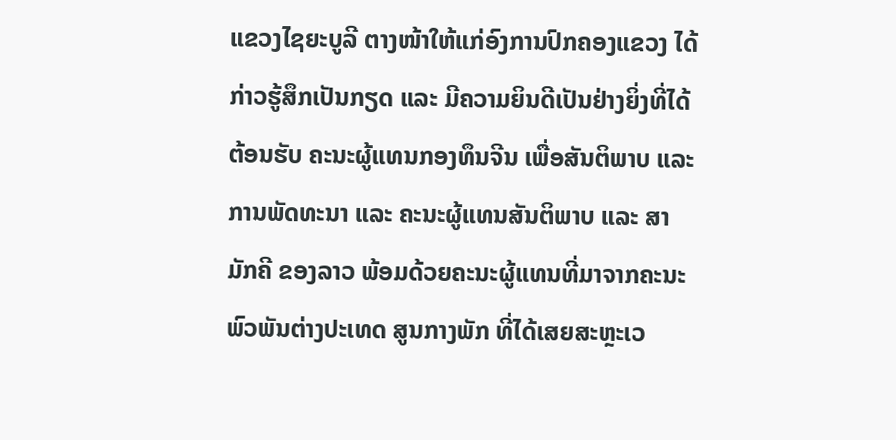ແຂວງໄຊຍະບູລີ ຕາງໜ້າໃຫ້ແກ່ອົງການປົກຄອງແຂວງ ໄດ້ກ່າວຮູ້ສຶກເປັນກຽດ ແລະ ມີຄວາມຍິນດີເປັນຢ່າງຍິ່ງທີ່ໄດ້ຕ້ອນຮັບ ຄະນະຜູ້ແທນກອງທຶນຈີນ ເພື່ອສັນຕິພາບ ແລະ ການພັດທະນາ ແລະ ຄະນະຜູ້ແທນສັນຕິພາບ ແລະ ສາມັກຄີ ຂອງລາວ ພ້ອມດ້ວຍຄະນະຜູ້ແທນທີ່ມາຈາກຄະນະພົວພັນຕ່າງປະເທດ ສູນກາງພັກ ທີ່ໄດ້ເສຍສະຫຼະເວ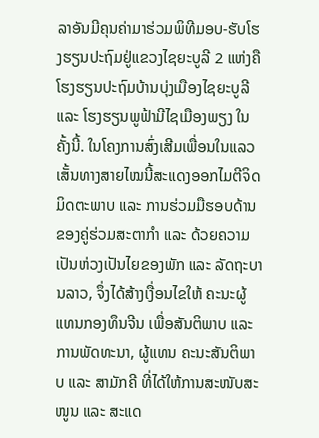ລາອັນມີຄຸນຄ່າມາຮ່ວມພິທີມອບ-ຮັບໂຮງຮຽນປະຖົມຢູ່ແຂວງໄຊຍະບູລີ 2 ແຫ່ງຄື ໂຮງຮຽນປະຖົມບ້ານບຸ່ງເມືອງໄຊຍະບູລີ ແລະ ໂຮງຮຽນພູຟ້າມີໄຊເມືອງພຽງ ໃນຄັ້ງນີ້. ໃນໂຄງການສົ່ງເສີມເພື່ອນໃນແລວເສັ້ນທາງສາຍໄໝນີ້ສະແດງອອກໄມຕີຈິດມິດຕະພາບ ແລະ ການຮ່ວມມືຮອບດ້ານຂອງຄູ່ຮ່ວມສະຕາກໍາ ແລະ ດ້ວຍຄວາມເປັນຫ່ວງເປັນໄຍຂອງພັກ ແລະ ລັດຖະບານລາວ, ຈຶ່ງໄດ້ສ້າງເງື່ອນໄຂໃຫ້ ຄະນະຜູ້ແທນກອງທຶນຈີນ ເພື່ອສັນຕິພາບ ແລະ ການພັດທະນາ, ຜູ້ແທນ ຄະນະສັນຕິພາບ ແລະ ສາມັກຄີ ທີ່ໄດ້ໃຫ້ການສະໜັບສະໜູນ ແລະ ສະແດ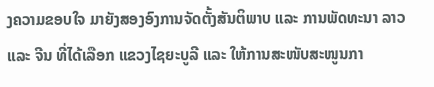ງຄວາມຂອບໃຈ ມາຍັງສອງອົງການຈັດຕັ້ງສັນຕິພາບ ແລະ ການພັດທະນາ ລາວ ແລະ ຈີນ ທີ່ໄດ້ເລືອກ ແຂວງໄຊຍະບູລີ ແລະ ໃຫ້ການສະໜັບສະໜູນກາ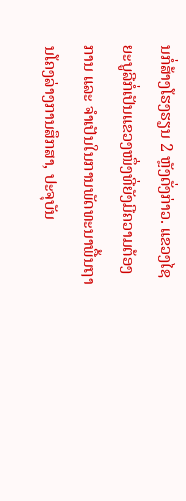ນກໍ່ສ້າງໂຮງຮຽນ 2 ຫຼັງດັ່ງກ່າວ. ແຂວງໄຊຍະບູລີກໍ່ເປັນແຂວງໜຶ່ງທີ່ຍັງມີຄວາມຕ້ອງການ ແລະ ຈໍາເປັນໃນການພັດທະນາພື້ນຖານໂຄງລ່າງການສຶກສາ, ປະຈຸບັນ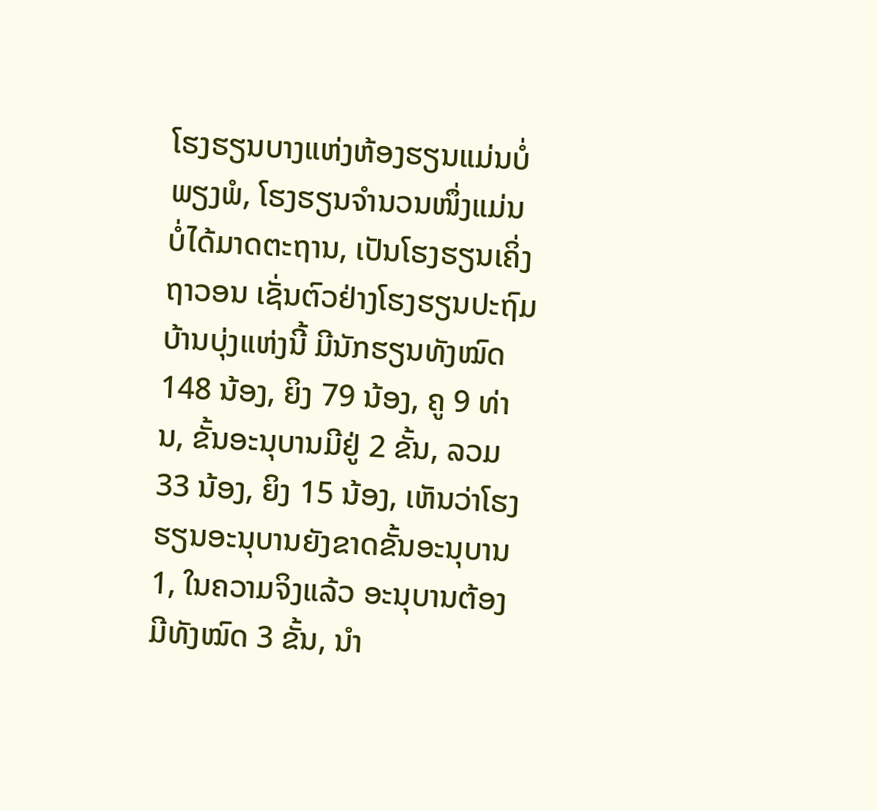ໂຮງຮຽນບາງແຫ່ງຫ້ອງຮຽນແມ່ນບໍ່ພຽງພໍ, ໂຮງຮຽນຈໍານວນໜຶ່ງແມ່ນບໍ່ໄດ້ມາດຕະຖານ, ເປັນໂຮງຮຽນເຄິ່ງຖາວອນ ເຊັ່ນຕົວຢ່າງໂຮງຮຽນປະຖົມບ້ານບຸ່ງແຫ່ງນີ້ ມີນັກຮຽນທັງໝົດ 148 ນ້ອງ, ຍິງ 79 ນ້ອງ, ຄູ 9 ທ່ານ, ຂັ້ນອະນຸບານມີຢູ່ 2 ຂັ້ນ, ລວມ 33 ນ້ອງ, ຍິງ 15 ນ້ອງ, ເຫັນວ່າໂຮງຮຽນອະນຸບານຍັງຂາດຂັ້ນອະນຸບານ 1, ໃນຄວາມຈິງແລ້ວ ອະນຸບານຕ້ອງມີທັງໝົດ 3 ຂັ້ນ, ນໍາ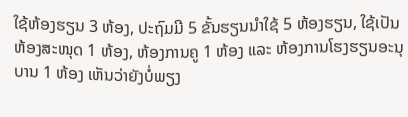ໃຊ້ຫ້ອງຮຽນ 3 ຫ້ອງ, ປະຖົມມີ 5 ຂັ້ນຮຽນນໍາໃຊ້ 5 ຫ້ອງຮຽນ, ໃຊ້ເປັນຫ້ອງສະໜຸດ 1 ຫ້ອງ, ຫ້ອງການຄູ 1 ຫ້ອງ ແລະ ຫ້ອງການໂຮງຮຽນອະນຸບານ 1 ຫ້ອງ ເຫັນວ່າຍັງບໍ່ພຽງ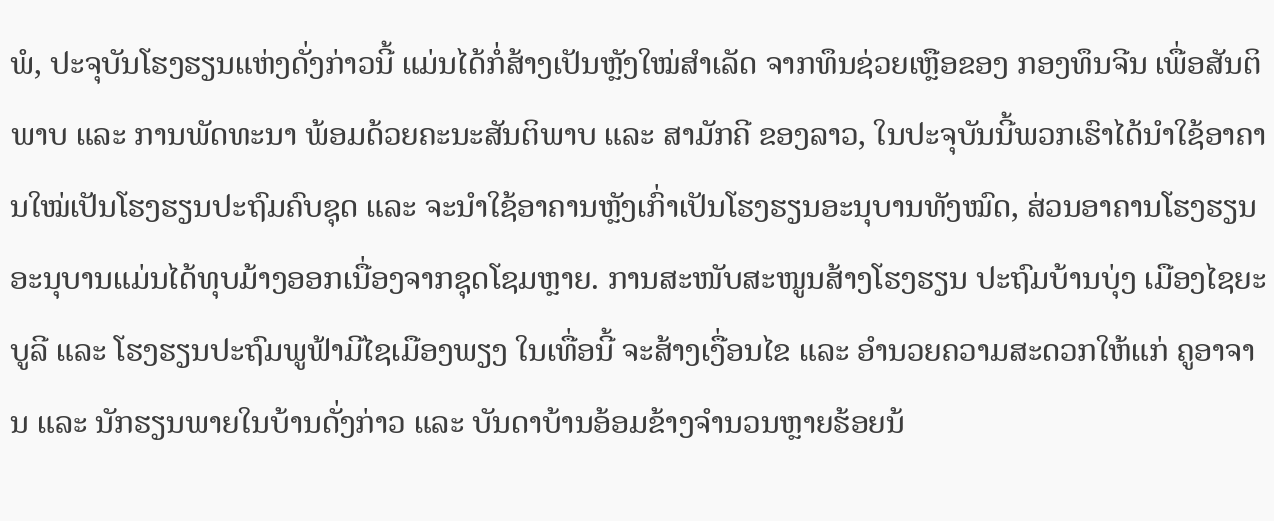ພໍ, ປະຈຸບັນໂຮງຮຽນແຫ່ງດັ່ງກ່າວນີ້ ແມ່ນໄດ້ກໍ່ສ້າງເປັນຫຼັງໃໝ່ສໍາເລັດ ຈາກທຶນຊ່ວຍເຫຼືອຂອງ ກອງທຶນຈີນ ເພື່ອສັນຕິພາບ ແລະ ການພັດທະນາ ພ້ອມດ້ວຍຄະນະສັນຕິພາບ ແລະ ສາມັກຄີ ຂອງລາວ, ໃນປະຈຸບັນນີ້ພວກເຮົາໄດ້ນໍາໃຊ້ອາຄານໃໝ່ເປັນໂຮງຮຽນປະຖົມຄົບຊຸດ ແລະ ຈະນໍາໃຊ້ອາຄານຫຼັງເກົ່າເປັນໂຮງຮຽນອະນຸບານທັງໝົດ, ສ່ວນອາຄານໂຮງຮຽນອະນຸບານແມ່ນໄດ້ທຸບມ້າງອອກເນື່ອງຈາກຊຸດໂຊມຫຼາຍ. ການສະໜັບສະໜູນສ້າງໂຮງຮຽນ ປະຖົມບ້ານບຸ່ງ ເມືອງໄຊຍະບູລີ ແລະ ໂຮງຮຽນປະຖົມພູຟ້າມີໄຊເມືອງພຽງ ໃນເທື່ອນີ້ ຈະສ້າງເງື່ອນໄຂ ແລະ ອໍານວຍຄວາມສະດວກໃຫ້ແກ່ ຄູອາຈານ ແລະ ນັກຮຽນພາຍໃນບ້ານດັ່ງກ່າວ ແລະ ບັນດາບ້ານອ້ອມຂ້າງຈໍານວນຫຼາຍຮ້ອຍນ້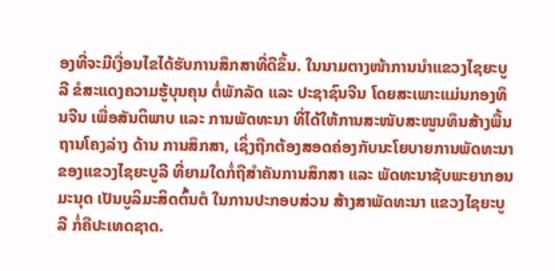ອງທີ່ຈະມີເງື່ອນໄຂໄດ້ຮັບການສຶກສາທີ່ດີຂຶ້ນ. ໃນນາມຕາງໜ້າການນໍາແຂວງໄຊຍະບູລີ ຂໍສະແດງຄວາມຮູ້ບຸນຄຸນ ຕໍ່ພັກລັດ ແລະ ປະຊາຊົນຈີນ ໂດຍສະເພາະແມ່ນກອງທຶນຈີນ ເພື່ອສັນຕິພາບ ແລະ ການພັດທະນາ ທີ່ໄດ້ໃຫ້ການສະໜັບສະໜູນທຶນສ້າງພື້ນຖານໂຄງລ່າງ ດ້ານ ການສຶກສາ, ເຊິ່ງຖືກຕ້ອງສອດຄ່ອງກັບນະໂຍບາຍການພັດທະນາຂອງແຂວງໄຊຍະບູລີ ທີ່ຍາມໃດກໍ່ຖືສຳຄັນການສຶກສາ ແລະ ພັດທະນາຊັບພະຍາກອນມະນຸດ ເປັນບູລິມະສິດຕົ້ນຕໍ ໃນການປະກອບສ່ວນ ສ້າງສາພັດທະນາ ແຂວງໄຊຍະບູລີ ກ່ໍຄືປະເທດຊາດ.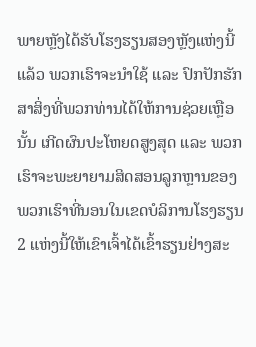ພາຍຫຼັງໄດ້ຮັບໂຮງຮຽນສອງຫຼັງແຫ່ງນີ້ແລ້ວ ພວກເຮົາຈະນໍາໃຊ້ ແລະ ປົກປັກຮັກສາສິ່ງທີ່ພວກທ່ານໄດ້ໃຫ້ການຊ່ວຍເຫຼືອນັ້ນ ເກີດຜົນປະໂຫຍດສູງສຸດ ແລະ ພວກເຮົາຈະພະຍາຍາມສິດສອນລູກຫຼານຂອງພວກເຮົາທີ່ນອນໃນເຂດບໍລິການໂຮງຮຽນ 2 ແຫ່ງນີ້ໃຫ້ເຂົາເຈົ້າໄດ້ເຂົ້າຮຽນຢ່າງສະ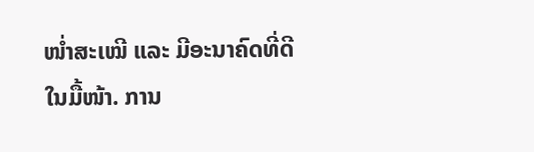ໜໍ່າສະເໝີ ແລະ ມີອະນາຄົດທີ່ດີໃນມື້ໜ້າ. ການ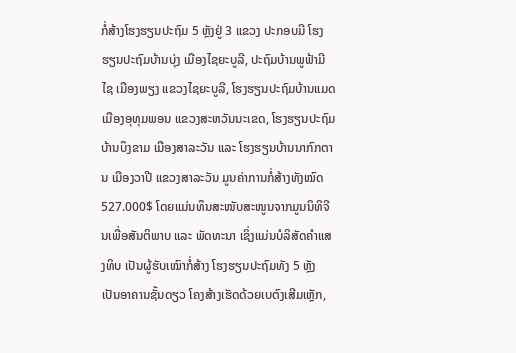ກໍ່ສ້າງໂຮງຮຽນປະຖົມ 5 ຫຼັງຢູ່ 3 ແຂວງ ປະກອບມີ ໂຮງຮຽນປະຖົມບ້ານບຸ່ງ ເມືອງໄຊຍະບູລີ, ປະຖົມບ້ານພູຟ້າມີໄຊ ເມືອງພຽງ ແຂວງໄຊຍະບູລີ, ໂຮງຮຽນປະຖົມບ້ານແມດ ເມືອງອຸທຸມພອນ ແຂວງສະຫວັນນະເຂດ, ໂຮງຮຽນປະຖົມບ້ານບຶງຂາມ ເມືອງສາລະວັນ ແລະ ໂຮງຮຽນບ້ານນາກົກຕານ ເມືອງວາປີ ແຂວງສາລະວັນ ມູນຄ່າການກໍ່ສ້າງທັງໝົດ 527.000$ ໂດຍແມ່ນທຶນສະໜັບສະໜູນຈາກມູນນິທິຈີນເພື່ອສັນຕິພາບ ແລະ ພັດທະນາ ເຊິ່ງແມ່ນບໍລິສັດຄໍາແສງທິບ ເປັນຜູ້ຮັບເໝົາກໍ່ສ້າງ ໂຮງຮຽນປະຖົມທັງ 5 ຫຼັງ ເປັນອາຄານຊັ້ນດຽວ ໂຄງສ້າງເຮັດດ້ວຍເບຕົງເສີມເຫຼັກ,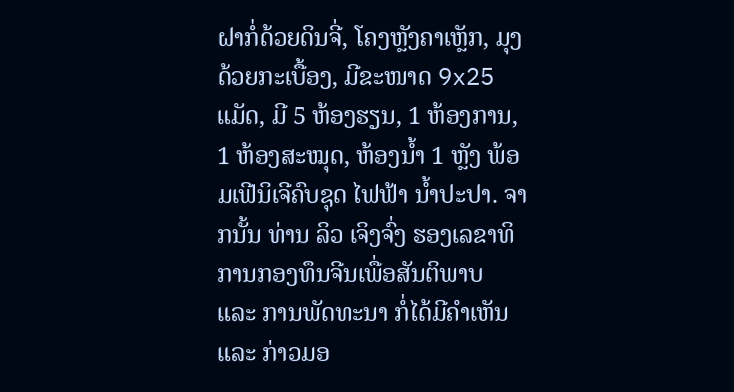ຝາກໍ່ດ້ວຍດິນຈີ່, ໂຄງຫຼັງຄາເຫຼັກ, ມຸງດ້ວຍກະເບື້ອງ, ມີຂະໜາດ 9x25 ແມັດ, ມີ 5 ຫ້ອງຮຽນ, 1 ຫ້ອງການ, 1 ຫ້ອງສະໝຸດ, ຫ້ອງນໍ້າ 1 ຫຼັງ ພ້ອມເຟີນິເຈີຄົບຊຸດ ໄຟຟ້າ ນໍ້າປະປາ. ຈາກນັ້ນ ທ່ານ ລິວ ເຈິງຈົ່ງ ຮອງເລຂາທິການກອງທຶນຈີນເພື່ອສັນຕິພາບ ແລະ ການພັດທະນາ ກໍ່ໄດ້ມີຄໍາເຫັນ ແລະ ກ່າວມອ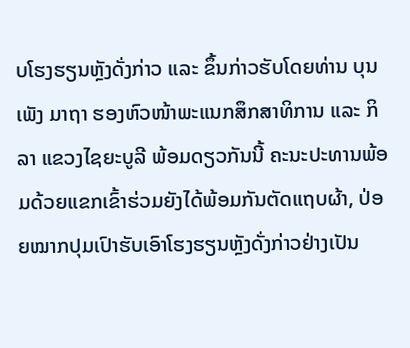ບໂຮງຮຽນຫຼັງດັ່ງກ່າວ ແລະ ຂຶ້ນກ່າວຮັບໂດຍທ່ານ ບຸນເພັງ ມາຖາ ຮອງຫົວໜ້າພະແນກສຶກສາທິການ ແລະ ກິລາ ແຂວງໄຊຍະບູລີ ພ້ອມດຽວກັນນີ້ ຄະນະປະທານພ້ອມດ້ວຍແຂກເຂົ້າຮ່ວມຍັງໄດ້ພ້ອມກັນຕັດແຖບຜ້າ, ປ່ອຍໝາກປຸມເປົາຮັບເອົາໂຮງຮຽນຫຼັງດັ່ງກ່າວຢ່າງເປັນ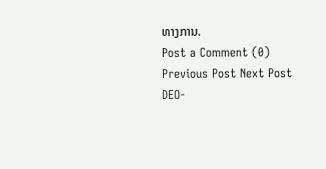ທາງການ.
Post a Comment (0)
Previous Post Next Post
DEO-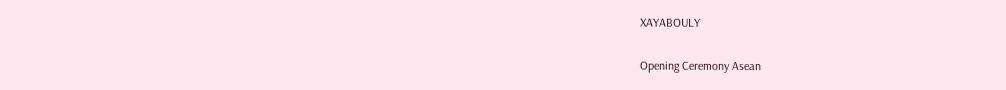XAYABOULY

Opening Ceremony Asean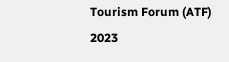Tourism Forum (ATF) 2023